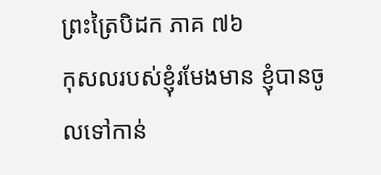ព្រះត្រៃបិដក ភាគ ៧៦
កុសលរបស់ខ្ញុំរមែងមាន ខ្ញុំបានចូលទៅកាន់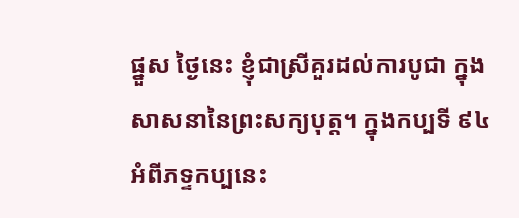ផ្នួស ថ្ងៃនេះ ខ្ញុំជាស្រីគួរដល់ការបូជា ក្នុងសាសនានៃព្រះសក្យបុត្ត។ ក្នុងកប្បទី ៩៤ អំពីភទ្ទកប្បនេះ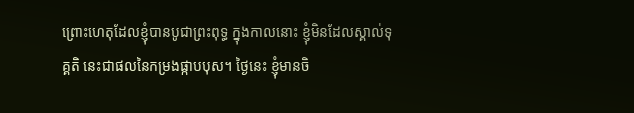ព្រោះហេតុដែលខ្ញុំបានបូជាព្រះពុទ្ធ ក្នុងកាលនោះ ខ្ញុំមិនដែលស្គាល់ទុគ្គតិ នេះជាផលនៃកម្រងផ្កាបបុស។ ថ្ងៃនេះ ខ្ញុំមានចិ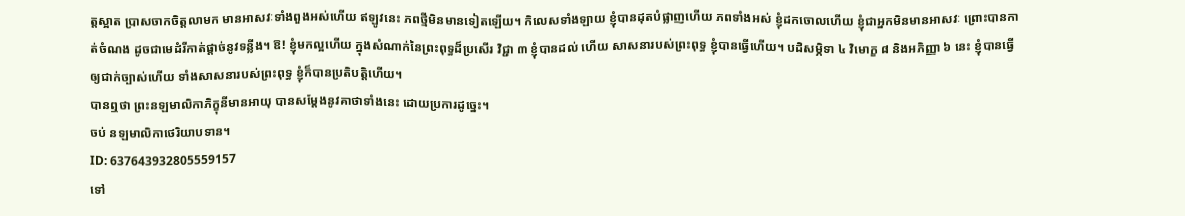ត្តស្អាត ប្រាសចាកចិត្តលាមក មានអាសវៈទាំងពួងអស់ហើយ ឥឡូវនេះ ភពថ្មីមិនមានទៀតឡើយ។ កិលេសទាំងឡាយ ខ្ញុំបានដុតបំផ្លាញហើយ ភពទាំងអស់ ខ្ញុំដកចោលហើយ ខ្ញុំជាអ្នកមិនមានអាសវៈ ព្រោះបានកាត់ចំណង ដូចជាមេដំរីកាត់ផ្តាច់នូវទន្លីង។ ឱ! ខ្ញុំមកល្អហើយ ក្នុងសំណាក់នៃព្រះពុទ្ធដ៏ប្រសើរ វិជ្ជា ៣ ខ្ញុំបានដល់ ហើយ សាសនារបស់ព្រះពុទ្ធ ខ្ញុំបានធ្វើហើយ។ បដិសម្ភិទា ៤ វិមោក្ខ ៨ និងអភិញ្ញា ៦ នេះ ខ្ញុំបានធ្វើឲ្យជាក់ច្បាស់ហើយ ទាំងសាសនារបស់ព្រះពុទ្ធ ខ្ញុំក៏បានប្រតិបតិ្តហើយ។
បានឮថា ព្រះនឡមាលិកាភិក្ខុនីមានអាយុ បានសម្តែងនូវគាថាទាំងនេះ ដោយប្រការដូច្នេះ។
ចប់ នឡមាលិកាថេរិយាបទាន។
ID: 637643932805559157
ទៅ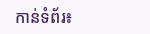កាន់ទំព័រ៖